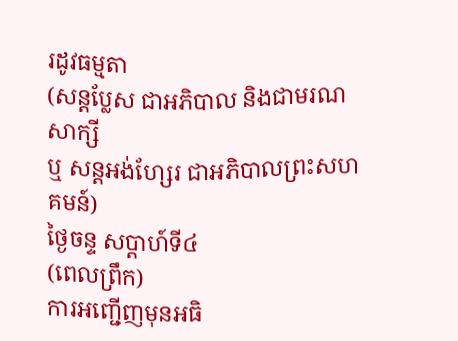រដូវធម្មតា
(សន្តប្លែស ជាអភិបាល និងជាមរណសាក្សី
ឬ សន្តអង់ហ្សែរ ជាអភិបាលព្រះសហគមន៍)
ថ្ងៃចន្ទ សប្ដាហ៍ទី៤
(ពេលព្រឹក)
ការអញ្ជើញមុនអធិ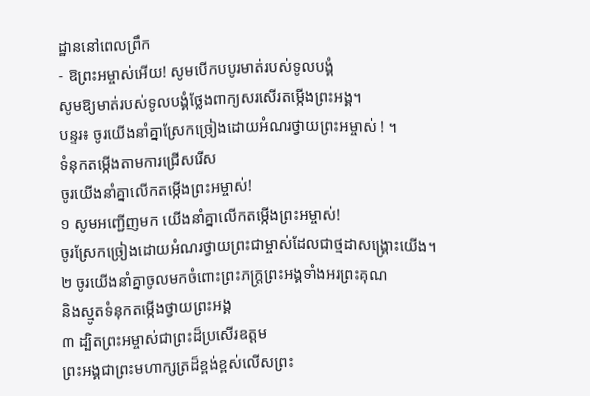ដ្ឋាននៅពេលព្រឹក
- ឱព្រះអម្ចាស់អើយ! សូមបើកបបូរមាត់របស់ទូលបង្គំ
សូមឱ្យមាត់របស់ទូលបង្គំថ្លែងពាក្យសរសើរតម្កើងព្រះអង្គ។
បន្ទរ៖ ចូរយើងនាំគ្នាស្រែកច្រៀងដោយអំណរថ្វាយព្រះអម្ចាស់ ! ។
ទំនុកតម្កើងតាមការជ្រើសរើស
ចូរយើងនាំគ្នាលើកតម្កើងព្រះអម្ចាស់!
១ សូមអញ្ជើញមក យើងនាំគ្នាលើកតម្កើងព្រះអម្ចាស់!
ចូរស្រែកច្រៀងដោយអំណរថ្វាយព្រះជាម្ចាស់ដែលជាថ្មដាសង្គ្រោះយើង។
២ ចូរយើងនាំគ្នាចូលមកចំពោះព្រះភក្ត្រព្រះអង្គទាំងអរព្រះគុណ
និងស្មូតទំនុកតម្កើងថ្វាយព្រះអង្គ
៣ ដ្បិតព្រះអម្ចាស់ជាព្រះដ៏ប្រសើរឧត្ដម
ព្រះអង្គជាព្រះមហាក្សត្រដ៏ខ្ពង់ខ្ពស់លើសព្រះ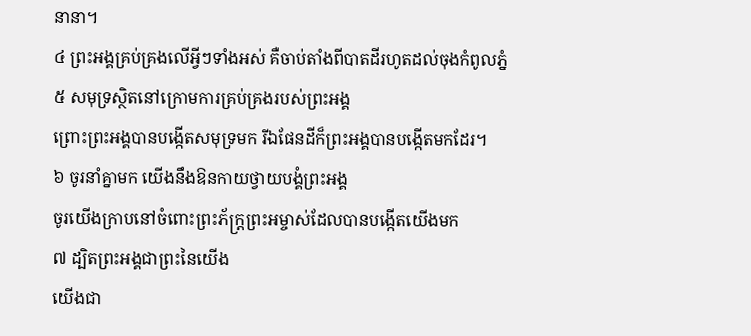នានា។
៤ ព្រះអង្គគ្រប់គ្រងលើអ្វីៗទាំងអស់ គឺចាប់តាំងពីបាតដីរហូតដល់ចុងកំពូលភ្នំ
៥ សមុទ្រស្ថិតនៅក្រោមការគ្រប់គ្រងរបស់ព្រះអង្គ
ព្រោះព្រះអង្គបានបង្កើតសមុទ្រមក រីឯផែនដីក៏ព្រះអង្គបានបង្កើតមកដែរ។
៦ ចូរនាំគ្នាមក យើងនឹងឱនកាយថ្វាយបង្គំព្រះអង្គ
ចូរយើងក្រាបនៅចំពោះព្រះភ័ក្ត្រព្រះអម្ចាស់ដែលបានបង្កើតយើងមក
៧ ដ្បិតព្រះអង្គជាព្រះនៃយើង
យើងជា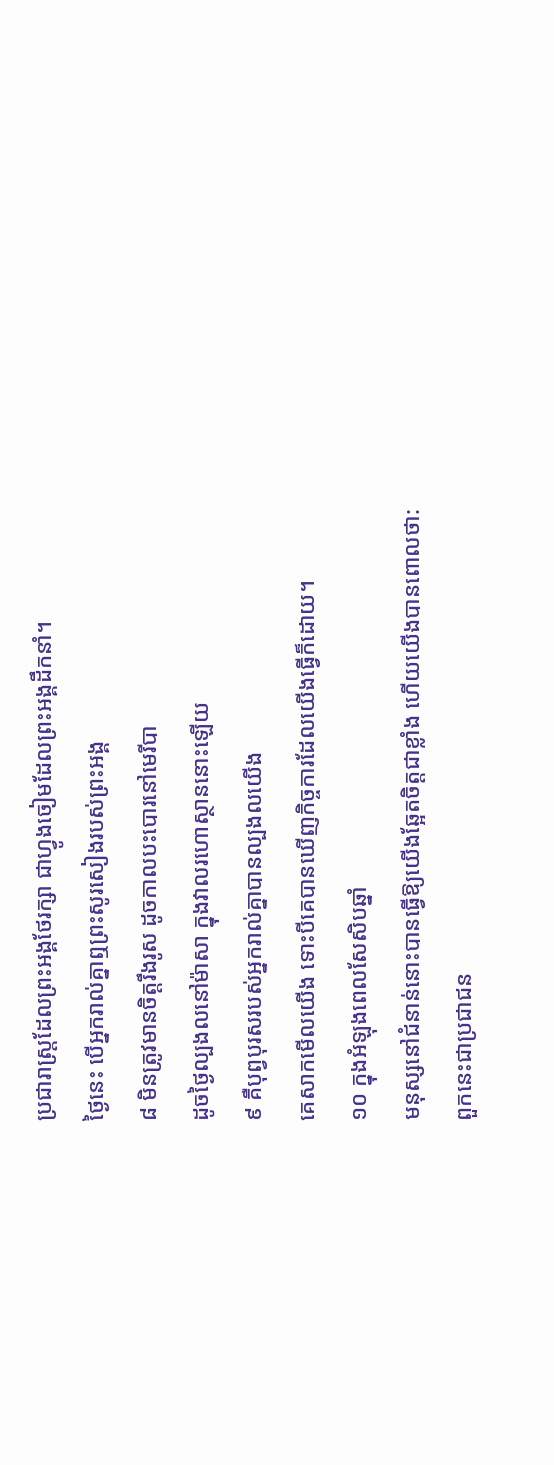ប្រជារាស្ដ្រដែលព្រះអង្គថែរក្សា ជាហ្វូងចៀមដែលព្រះអង្គដឹកនាំ។
ថ្ងៃនេះ បើអ្នករាល់គ្នាឮព្រះសូរសៀងរបស់ព្រះអង្គ
៨ មិនត្រូវមានចិត្តរឹងរូស ដូចកាលបះបោរនៅមេរីបា
ដូចថ្ងៃល្បងលនៅម៉ាសា ក្នុងវាលរហោស្ថាននោះឡើយ
៩ គឺបុព្វបុរសរបស់អ្នករាល់គ្នាបានល្បងលយើង
គេសាកមើលយើង ទោះបីគេបានឃើញកិច្ចការដែលយើងធ្វើក៏ដោយ។
១០ ក្នុងអំឡុងពេលសែសិបឆ្នាំ
មនុស្សនៅជំនាន់នោះបានធ្វើឱ្យយើងឆ្អែតចិត្តជាខ្លាំង ហើយយើងបានពោលថា:
ពួកនេះជាប្រជាជន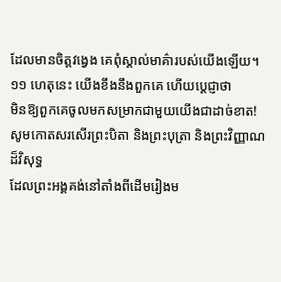ដែលមានចិត្តវង្វេង គេពុំស្គាល់មាគ៌ារបស់យើងឡើយ។
១១ ហេតុនេះ យើងខឹងនឹងពួកគេ ហើយប្ដេជ្ញាថា
មិនឱ្យពួកគេចូលមកសម្រាកជាមួយយើងជាដាច់ខាត!
សូមកោតសរសើរព្រះបិតា និងព្រះបុត្រា និងព្រះវិញ្ញាណដ៏វិសុទ្ធ
ដែលព្រះអង្គគង់នៅតាំងពីដើមរៀងម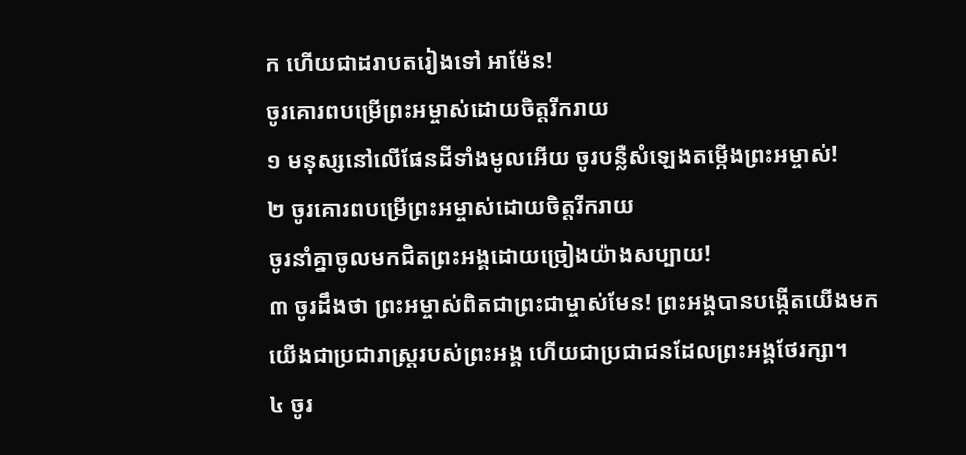ក ហើយជាដរាបតរៀងទៅ អាម៉ែន!
ចូរគោរពបម្រើព្រះអម្ចាស់ដោយចិត្តរីករាយ
១ មនុស្សនៅលើផែនដីទាំងមូលអើយ ចូរបន្លឺសំឡេងតម្កើងព្រះអម្ចាស់!
២ ចូរគោរពបម្រើព្រះអម្ចាស់ដោយចិត្តរីករាយ
ចូរនាំគ្នាចូលមកជិតព្រះអង្គដោយច្រៀងយ៉ាងសប្បាយ!
៣ ចូរដឹងថា ព្រះអម្ចាស់ពិតជាព្រះជាម្ចាស់មែន! ព្រះអង្គបានបង្កើតយើងមក
យើងជាប្រជារាស្ដ្ររបស់ព្រះអង្គ ហើយជាប្រជាជនដែលព្រះអង្គថែរក្សា។
៤ ចូរ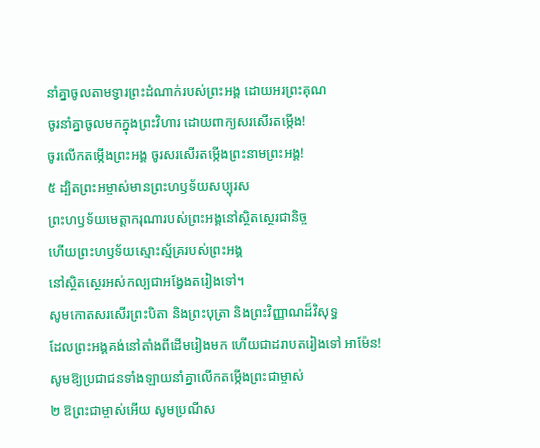នាំគ្នាចូលតាមទ្វារព្រះដំណាក់របស់ព្រះអង្គ ដោយអរព្រះគុណ
ចូរនាំគ្នាចូលមកក្នុងព្រះវិហារ ដោយពាក្យសរសើរតម្កើង!
ចូរលើកតម្កើងព្រះអង្គ ចូរសរសើរតម្កើងព្រះនាមព្រះអង្គ!
៥ ដ្បិតព្រះអម្ចាស់មានព្រះហឫទ័យសប្បុរស
ព្រះហឫទ័យមេត្តាករុណារបស់ព្រះអង្គនៅស្ថិតស្ថេរជានិច្ច
ហើយព្រះហឫទ័យស្មោះស្ម័គ្ររបស់ព្រះអង្គ
នៅស្ថិតស្ថេរអស់កល្បជាអង្វែងតរៀងទៅ។
សូមកោតសរសើរព្រះបិតា និងព្រះបុត្រា និងព្រះវិញ្ញាណដ៏វិសុទ្ធ
ដែលព្រះអង្គគង់នៅតាំងពីដើមរៀងមក ហើយជាដរាបតរៀងទៅ អាម៉ែន!
សូមឱ្យប្រជាជនទាំងឡាយនាំគ្នាលើកតម្កើងព្រះជាម្ចាស់
២ ឱព្រះជាម្ចាស់អើយ សូមប្រណីស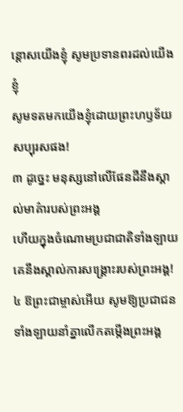ន្ដោសយើងខ្ញុំ សូមប្រទានពរដល់យើងខ្ញុំ
សូមទតមកយើងខ្ញុំដោយព្រះហឫទ័យសប្បុរសផង!
៣ ដូច្នេះ មនុស្សនៅលើផែនដីនឹងស្គាល់មាគ៌ារបស់ព្រះអង្គ
ហើយក្នុងចំណោមប្រជាជាតិទាំងឡាយ
គេនឹងស្គាល់ការសង្គ្រោះរបស់ព្រះអង្គ!
៤ ឱព្រះជាម្ចាស់អើយ សូមឱ្យប្រជាជនទាំងឡាយនាំគ្នាលើកតម្កើងព្រះអង្គ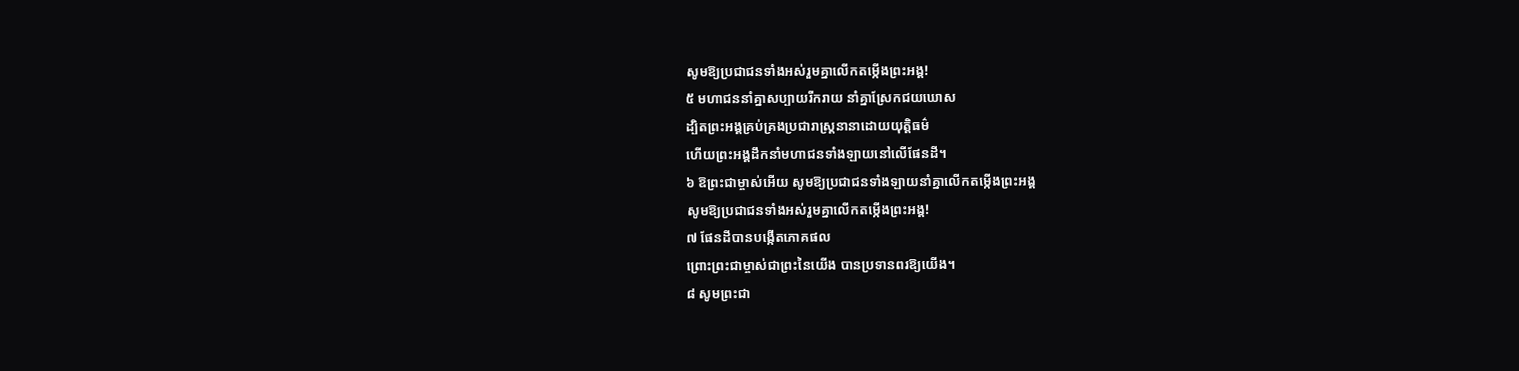សូមឱ្យប្រជាជនទាំងអស់រួមគ្នាលើកតម្កើងព្រះអង្គ!
៥ មហាជននាំគ្នាសប្បាយរីករាយ នាំគ្នាស្រែកជយឃោស
ដ្បិតព្រះអង្គគ្រប់គ្រងប្រជារាស្ដ្រនានាដោយយុត្តិធម៌
ហើយព្រះអង្គដឹកនាំមហាជនទាំងឡាយនៅលើផែនដី។
៦ ឱព្រះជាម្ចាស់អើយ សូមឱ្យប្រជាជនទាំងឡាយនាំគ្នាលើកតម្កើងព្រះអង្គ
សូមឱ្យប្រជាជនទាំងអស់រួមគ្នាលើកតម្កើងព្រះអង្គ!
៧ ផែនដីបានបង្កើតភោគផល
ព្រោះព្រះជាម្ចាស់ជាព្រះនៃយើង បានប្រទានពរឱ្យយើង។
៨ សូមព្រះជា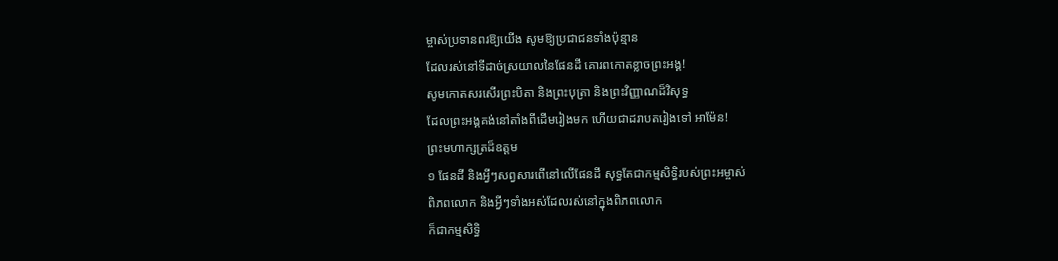ម្ចាស់ប្រទានពរឱ្យយើង សូមឱ្យប្រជាជនទាំងប៉ុន្មាន
ដែលរស់នៅទីដាច់ស្រយាលនៃផែនដី គោរពកោតខ្លាចព្រះអង្គ!
សូមកោតសរសើរព្រះបិតា និងព្រះបុត្រា និងព្រះវិញ្ញាណដ៏វិសុទ្ធ
ដែលព្រះអង្គគង់នៅតាំងពីដើមរៀងមក ហើយជាដរាបតរៀងទៅ អាម៉ែន!
ព្រះមហាក្សត្រដ៏ឧត្ដម
១ ផែនដី និងអ្វីៗសព្វសារពើនៅលើផែនដី សុទ្ធតែជាកម្មសិទ្ធិរបស់ព្រះអម្ចាស់
ពិភពលោក និងអ្វីៗទាំងអស់ដែលរស់នៅក្នុងពិភពលោក
ក៏ជាកម្មសិទ្ធិ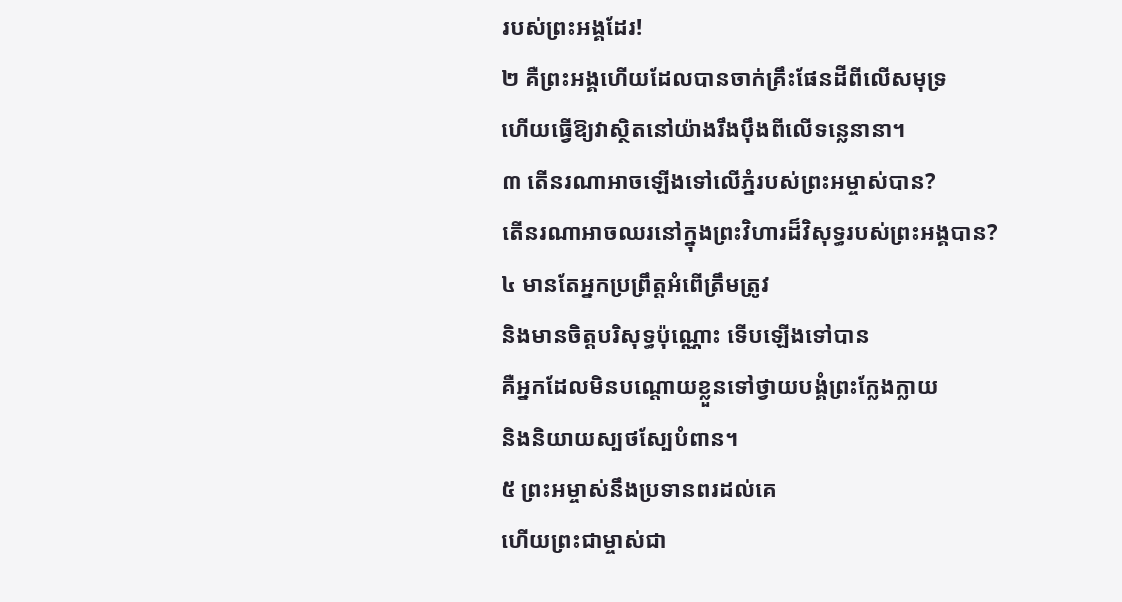របស់ព្រះអង្គដែរ!
២ គឺព្រះអង្គហើយដែលបានចាក់គ្រឹះផែនដីពីលើសមុទ្រ
ហើយធ្វើឱ្យវាស្ថិតនៅយ៉ាងរឹងប៉ឹងពីលើទន្លេនានា។
៣ តើនរណាអាចឡើងទៅលើភ្នំរបស់ព្រះអម្ចាស់បាន?
តើនរណាអាចឈរនៅក្នុងព្រះវិហារដ៏វិសុទ្ធរបស់ព្រះអង្គបាន?
៤ មានតែអ្នកប្រព្រឹត្តអំពើត្រឹមត្រូវ
និងមានចិត្តបរិសុទ្ធប៉ុណ្ណោះ ទើបឡើងទៅបាន
គឺអ្នកដែលមិនបណ្តោយខ្លួនទៅថ្វាយបង្គំព្រះក្លែងក្លាយ
និងនិយាយស្បថស្បែបំពាន។
៥ ព្រះអម្ចាស់នឹងប្រទានពរដល់គេ
ហើយព្រះជាម្ចាស់ជា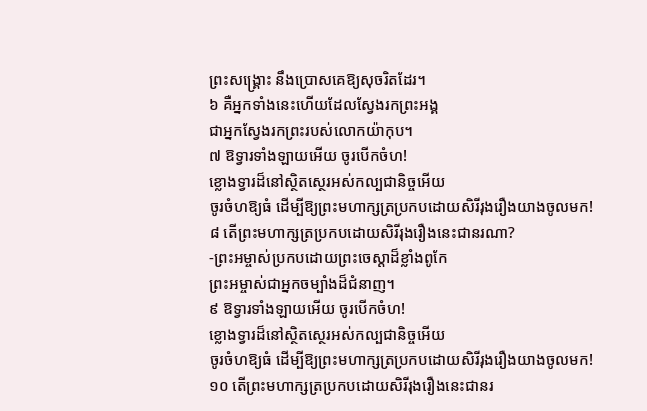ព្រះសង្គ្រោះ នឹងប្រោសគេឱ្យសុចរិតដែរ។
៦ គឺអ្នកទាំងនេះហើយដែលស្វែងរកព្រះអង្គ
ជាអ្នកស្វែងរកព្រះរបស់លោកយ៉ាកុប។
៧ ឱទ្វារទាំងឡាយអើយ ចូរបើកចំហ!
ខ្លោងទ្វារដ៏នៅស្ថិតស្ថេរអស់កល្បជានិច្ចអើយ
ចូរចំហឱ្យធំ ដើម្បីឱ្យព្រះមហាក្សត្រប្រកបដោយសិរីរុងរឿងយាងចូលមក!
៨ តើព្រះមហាក្សត្រប្រកបដោយសិរីរុងរឿងនេះជានរណា?
-ព្រះអម្ចាស់ប្រកបដោយព្រះចេស្ដាដ៏ខ្លាំងពូកែ
ព្រះអម្ចាស់ជាអ្នកចម្បាំងដ៏ជំនាញ។
៩ ឱទ្វារទាំងឡាយអើយ ចូរបើកចំហ!
ខ្លោងទ្វារដ៏នៅស្ថិតស្ថេរអស់កល្បជានិច្ចអើយ
ចូរចំហឱ្យធំ ដើម្បីឱ្យព្រះមហាក្សត្រប្រកបដោយសិរីរុងរឿងយាងចូលមក!
១០ តើព្រះមហាក្សត្រប្រកបដោយសិរីរុងរឿងនេះជានរ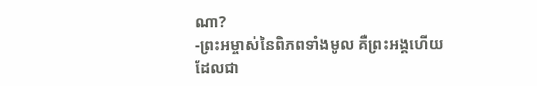ណា?
-ព្រះអម្ចាស់នៃពិភពទាំងមូល គឺព្រះអង្គហើយ
ដែលជា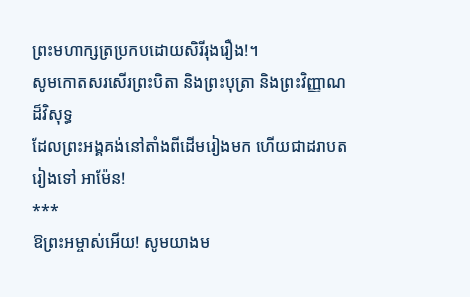ព្រះមហាក្សត្រប្រកបដោយសិរីរុងរឿង!។
សូមកោតសរសើរព្រះបិតា និងព្រះបុត្រា និងព្រះវិញ្ញាណដ៏វិសុទ្ធ
ដែលព្រះអង្គគង់នៅតាំងពីដើមរៀងមក ហើយជាដរាបតរៀងទៅ អាម៉ែន!
***
ឱព្រះអម្ចាស់អើយ! សូមយាងម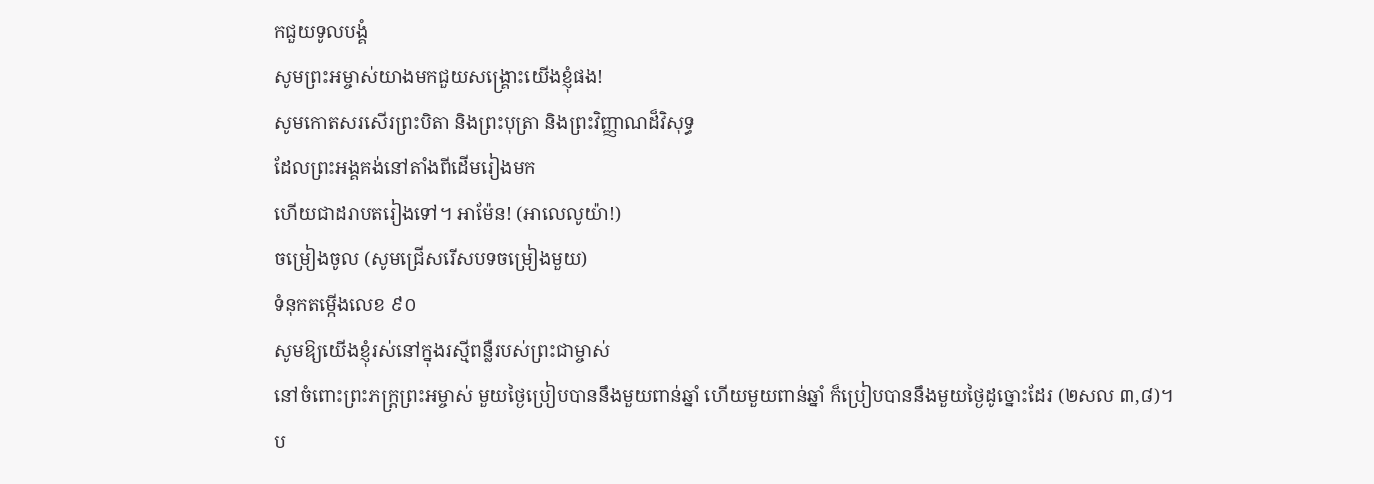កជួយទូលបង្គំ
សូមព្រះអម្ចាស់យាងមកជួយសង្គ្រោះយើងខ្ញុំផង!
សូមកោតសរសើរព្រះបិតា និងព្រះបុត្រា និងព្រះវិញ្ញាណដ៏វិសុទ្ធ
ដែលព្រះអង្គគង់នៅតាំងពីដើមរៀងមក
ហើយជាដរាបតរៀងទៅ។ អាម៉ែន! (អាលេលូយ៉ា!)
ចម្រៀងចូល (សូមជ្រើសរើសបទចម្រៀងមួយ)
ទំនុកតម្កើងលេខ ៩០
សូមឱ្យយើងខ្ញុំរស់នៅក្នុងរស្មីពន្លឺរបស់ព្រះជាម្ចាស់
នៅចំពោះព្រះភក្ត្រព្រះអម្ចាស់ មួយថ្ងៃប្រៀបបាននឹងមួយពាន់ឆ្នាំ ហើយមួយពាន់ឆ្នាំ ក៏ប្រៀបបាននឹងមួយថ្ងៃដូច្នោះដែរ (២សល ៣,៨)។
ប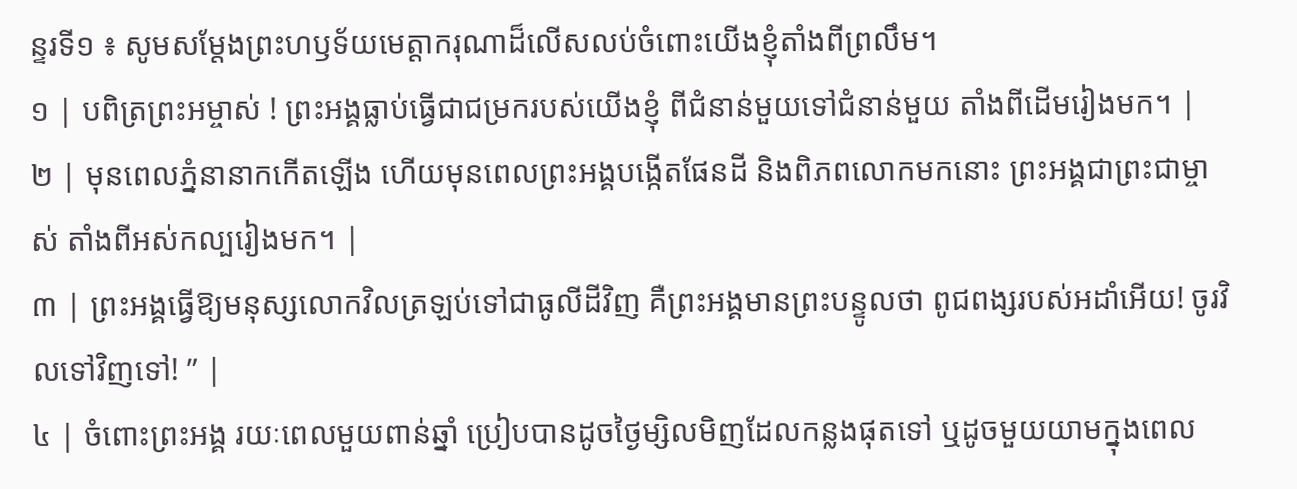ន្ទរទី១ ៖ សូមសម្តែងព្រះហឫទ័យមេត្តាករុណាដ៏លើសលប់ចំពោះយើងខ្ញុំតាំងពីព្រលឹម។
១ | បពិត្រព្រះអម្ចាស់ ! ព្រះអង្គធ្លាប់ធ្វើជាជម្រករបស់យើងខ្ញុំ ពីជំនាន់មួយទៅជំនាន់មួយ តាំងពីដើមរៀងមក។ |
២ | មុនពេលភ្នំនានាកកើតឡើង ហើយមុនពេលព្រះអង្គបង្កើតផែនដី និងពិភពលោកមកនោះ ព្រះអង្គជាព្រះជាម្ចាស់ តាំងពីអស់កល្បរៀងមក។ |
៣ | ព្រះអង្គធ្វើឱ្យមនុស្សលោកវិលត្រឡប់ទៅជាធូលីដីវិញ គឺព្រះអង្គមានព្រះបន្ទូលថា ពូជពង្សរបស់អដាំអើយ! ចូរវិលទៅវិញទៅ! ” |
៤ | ចំពោះព្រះអង្គ រយៈពេលមួយពាន់ឆ្នាំ ប្រៀបបានដូចថ្ងៃម្សិលមិញដែលកន្លងផុតទៅ ឬដូចមួយយាមក្នុងពេល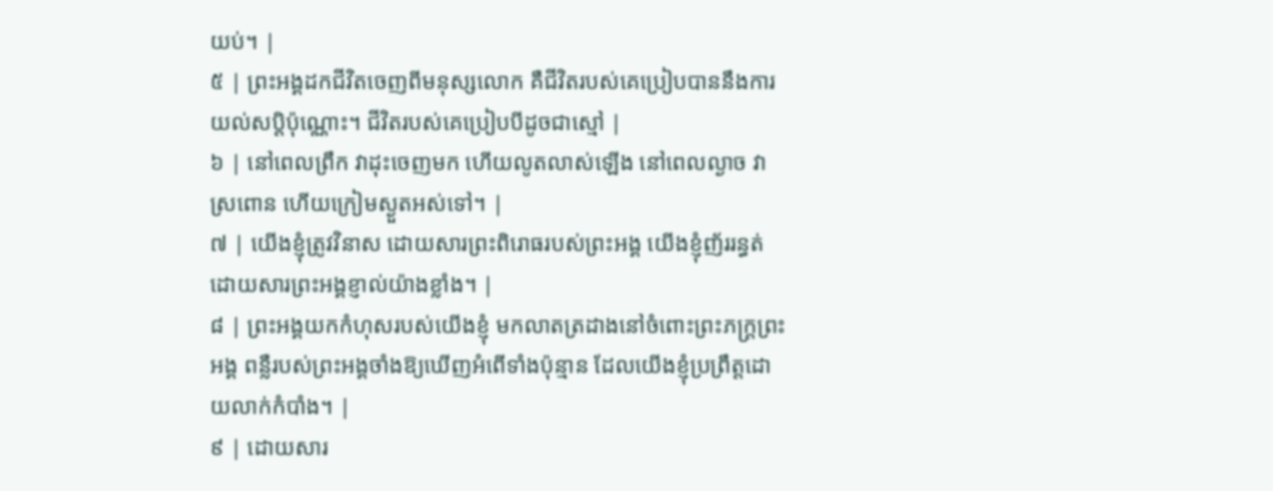យប់។ |
៥ | ព្រះអង្គដកជីវិតចេញពីមនុស្សលោក គឺជីវិតរបស់គេប្រៀបបាននឹងការយល់សប្តិប៉ុណ្ណោះ។ ជីវិតរបស់គេប្រៀបបីដូចជាស្មៅ |
៦ | នៅពេលព្រឹក វាដុះចេញមក ហើយលូតលាស់ឡើង នៅពេលល្ងាច វាស្រពោន ហើយក្រៀមស្ងួតអស់ទៅ។ |
៧ | យើងខ្ញុំត្រូវវិនាស ដោយសារព្រះពិរោធរបស់ព្រះអង្គ យើងខ្ញុំញ័ររន្ធត់ ដោយសារព្រះអង្គខ្ញាល់យ៉ាងខ្លាំង។ |
៨ | ព្រះអង្គយកកំហុសរបស់យើងខ្ញុំ មកលាតត្រដាងនៅចំពោះព្រះភក្ត្រព្រះអង្គ ពន្លឺរបស់ព្រះអង្គចាំងឱ្យឃើញអំពើទាំងប៉ុន្មាន ដែលយើងខ្ញុំប្រព្រឹត្តដោយលាក់កំបាំង។ |
៩ | ដោយសារ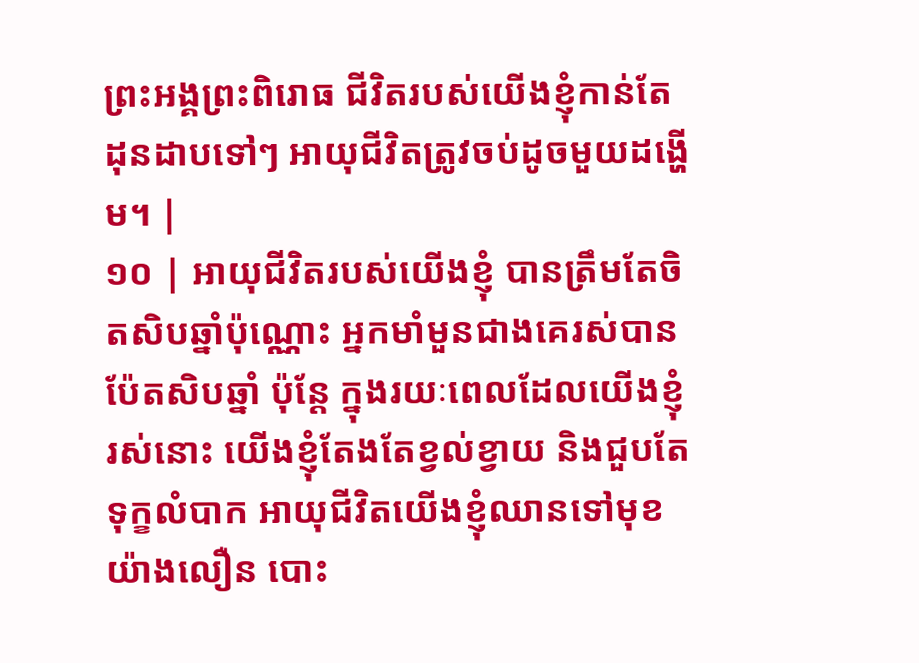ព្រះអង្គព្រះពិរោធ ជីវិតរបស់យើងខ្ញុំកាន់តែដុនដាបទៅៗ អាយុជីវិតត្រូវចប់ដូចមួយដង្ហើម។ |
១០ | អាយុជីវិតរបស់យើងខ្ញុំ បានត្រឹមតែចិតសិបឆ្នាំប៉ុណ្ណោះ អ្នកមាំមួនជាងគេរស់បានប៉ែតសិបឆ្នាំ ប៉ុន្តែ ក្នុងរយៈពេលដែលយើងខ្ញុំរស់នោះ យើងខ្ញុំតែងតែខ្វល់ខ្វាយ និងជួបតែទុក្ខលំបាក អាយុជីវិតយើងខ្ញុំឈានទៅមុខយ៉ាងលឿន បោះ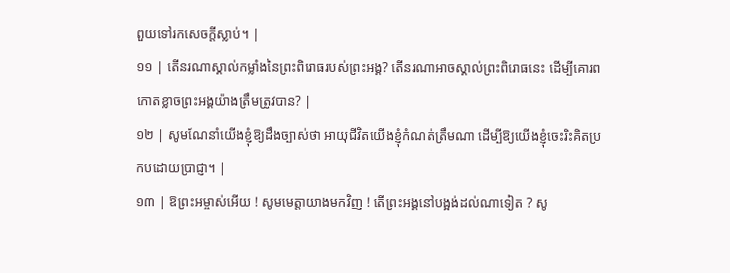ពួយទៅរកសេចក្តីស្លាប់។ |
១១ | តើនរណាស្គាល់កម្លាំងនៃព្រះពិរោធរបស់ព្រះអង្គ? តើនរណាអាចស្គាល់ព្រះពិរោធនេះ ដើម្បីគោរពកោតខ្លាចព្រះអង្គយ៉ាងត្រឹមត្រូវបាន? |
១២ | សូមណែនាំយើងខ្ញុំឱ្យដឹងច្បាស់ថា អាយុជីវិតយើងខ្ញុំកំណត់ត្រឹមណា ដើម្បីឱ្យយើងខ្ញុំចេះរិះគិតប្រកបដោយប្រាជ្ញា។ |
១៣ | ឱព្រះអម្ចាស់អើយ ! សូមមេត្តាយាងមកវិញ ! តើព្រះអង្គនៅបង្អង់ដល់ណាទៀត ? សូ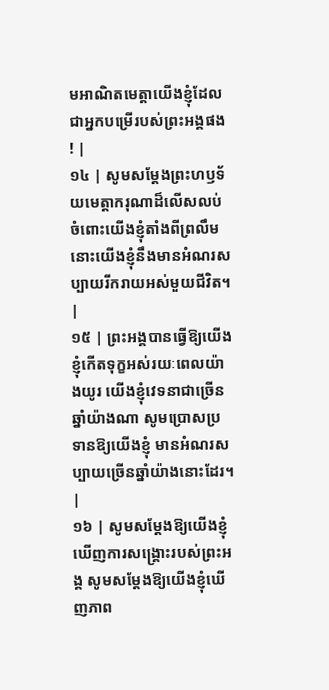មអាណិតមេត្តាយើងខ្ញុំដែលជាអ្នកបម្រើរបស់ព្រះអង្គផង ! |
១៤ | សូមសម្តែងព្រះហឫទ័យមេត្តាករុណាដ៏លើសលប់ ចំពោះយើងខ្ញុំតាំងពីព្រលឹម នោះយើងខ្ញុំនឹងមានអំណរសប្បាយរីករាយអស់មួយជីវិត។ |
១៥ | ព្រះអង្គបានធ្វើឱ្យយើងខ្ញុំកើតទុក្ខអស់រយៈពេលយ៉ាងយូរ យើងខ្ញុំវេទនាជាច្រើនឆ្នាំយ៉ាងណា សូមប្រោសប្រទានឱ្យយើងខ្ញុំ មានអំណរសប្បាយច្រើនឆ្នាំយ៉ាងនោះដែរ។ |
១៦ | សូមសម្តែងឱ្យយើងខ្ញុំឃើញការសង្គ្រោះរបស់ព្រះអង្គ សូមសម្តែងឱ្យយើងខ្ញុំឃើញភាព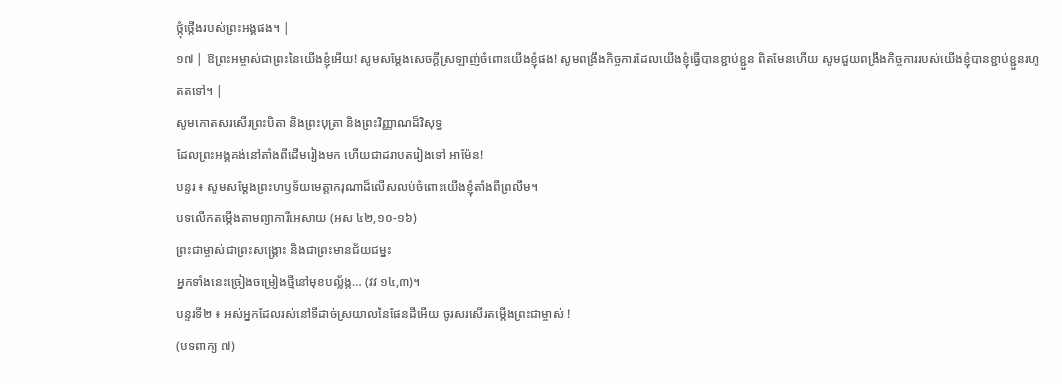ថ្កុំថ្កើងរបស់ព្រះអង្គផង។ |
១៧ | ឱព្រះអម្ចាស់ជាព្រះនៃយើងខ្ញុំអើយ! សូមសម្តែងសេចក្តីស្រឡាញ់ចំពោះយើងខ្ញុំផង! សូមពង្រឹងកិច្ចការដែលយើងខ្ញុំធ្វើបានខ្ជាប់ខ្ជួន ពិតមែនហើយ សូមជួយពង្រឹងកិច្ចការរបស់យើងខ្ញុំបានខ្ជាប់ខ្ជួនរហូតតទៅ។ |
សូមកោតសរសើរព្រះបិតា និងព្រះបុត្រា និងព្រះវិញ្ញាណដ៏វិសុទ្ធ
ដែលព្រះអង្គគង់នៅតាំងពីដើមរៀងមក ហើយជាដរាបតរៀងទៅ អាម៉ែន!
បន្ទរ ៖ សូមសម្តែងព្រះហឫទ័យមេត្តាករុណាដ៏លើសលប់ចំពោះយើងខ្ញុំតាំងពីព្រលឹម។
បទលើកតម្កើងតាមព្យាការីអេសាយ (អស ៤២,១០-១៦)
ព្រះជាម្ចាស់ជាព្រះសង្រ្គោះ និងជាព្រះមានជ័យជម្នះ
អ្នកទាំងនេះច្រៀងចម្រៀងថ្មីនៅមុខបល្ល័ង្ក… (វវ ១៤,៣)។
បន្ទរទី២ ៖ អស់អ្នកដែលរស់នៅទីដាច់ស្រយាលនៃផែនដីអើយ ចូរសរសើរតម្កើងព្រះជាម្ចាស់ !
(បទពាក្យ ៧)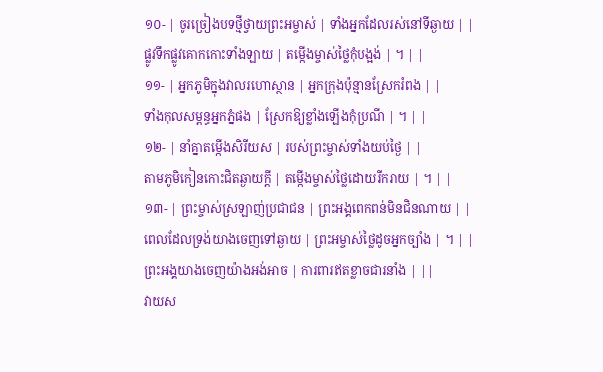១០- | ចូរច្រៀងបទថ្មីថ្វាយព្រះអម្ចាស់ | ទាំងអ្នកដែលរស់នៅទីឆ្ងាយ | |
ផ្លូវទឹកផ្លូវគោកកោះទាំងឡាយ | តម្កើងម្ចាស់ថ្លៃកុំបង្អង់ | ។ | |
១១- | អ្នកភូមិក្នុងវាលរហោស្ថាន | អ្នកក្រុងប៉ុន្មានស្រែករំពង | |
ទាំងកុលសម្ពន្ធអ្នកភ្នំផង | ស្រែកឱ្យខ្លាំងឡើងកុំប្រណី | ។ | |
១២- | នាំគ្នាតម្កើងសិរីយស | របស់ព្រះម្ចាស់ទាំងយប់ថ្ងៃ | |
តាមភូមិកៀនកោះជិតឆ្ងាយក្តី | តម្កើងម្ចាស់ថ្លៃដោយរីករាយ | ។ | |
១៣- | ព្រះម្ចាស់ស្រឡាញ់ប្រជាជន | ព្រះអង្គពេកពន់មិនជិនណាយ | |
ពេលដែលទ្រង់យាងចេញទៅឆ្ងាយ | ព្រះអម្ចាស់ថ្លៃដូចអ្នកច្បាំង | ។ | |
ព្រះអង្គយាងចេញយ៉ាងអង់អាច | ការពារឥតខ្លាចជារនាំង | ||
វាយស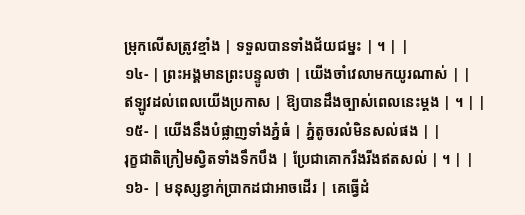ម្រុកលើសត្រូវខ្មាំង | ទទួលបានទាំងជ័យជម្នះ | ។ | |
១៤- | ព្រះអង្គមានព្រះបន្ទូលថា | យើងចាំវេលាមកយូរណាស់ | |
ឥឡូវដល់ពេលយើងប្រកាស | ឱ្យបានដឹងច្បាស់ពេលនេះម្តង | ។ | |
១៥- | យើងនឹងបំផ្លាញទាំងភ្នំធំ | ភ្នំតូចរលំមិនសល់ផង | |
រុក្ខជាតិក្រៀមស្វិតទាំងទឹកបឹង | ប្រែជាគោករឹងរីងឥតសល់ | ។ | |
១៦- | មនុស្សខ្វាក់ប្រាកដជាអាចដើរ | គេធ្វើដំ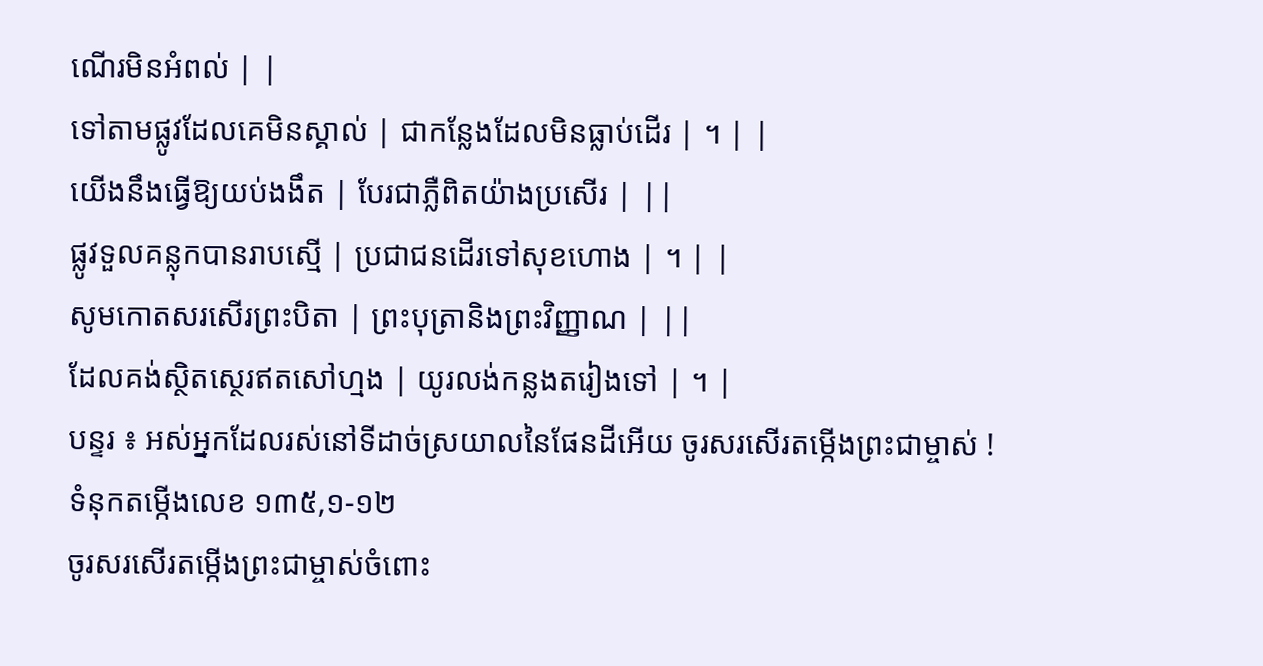ណើរមិនអំពល់ | |
ទៅតាមផ្លូវដែលគេមិនស្គាល់ | ជាកន្លែងដែលមិនធ្លាប់ដើរ | ។ | |
យើងនឹងធ្វើឱ្យយប់ងងឹត | បែរជាភ្លឺពិតយ៉ាងប្រសើរ | ||
ផ្លូវទួលគន្លុកបានរាបស្មើ | ប្រជាជនដើរទៅសុខហោង | ។ | |
សូមកោតសរសើរព្រះបិតា | ព្រះបុត្រានិងព្រះវិញ្ញាណ | ||
ដែលគង់ស្ថិតស្ថេរឥតសៅហ្មង | យូរលង់កន្លងតរៀងទៅ | ។ |
បន្ទរ ៖ អស់អ្នកដែលរស់នៅទីដាច់ស្រយាលនៃផែនដីអើយ ចូរសរសើរតម្កើងព្រះជាម្ចាស់ !
ទំនុកតម្កើងលេខ ១៣៥,១-១២
ចូរសរសើរតម្កើងព្រះជាម្ចាស់ចំពោះ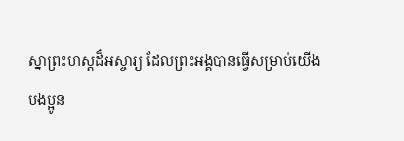ស្នាព្រះហស្តដ៏អស្ចារ្យ ដែលព្រះអង្គបានធ្វើសម្រាប់យើង
បងប្អូន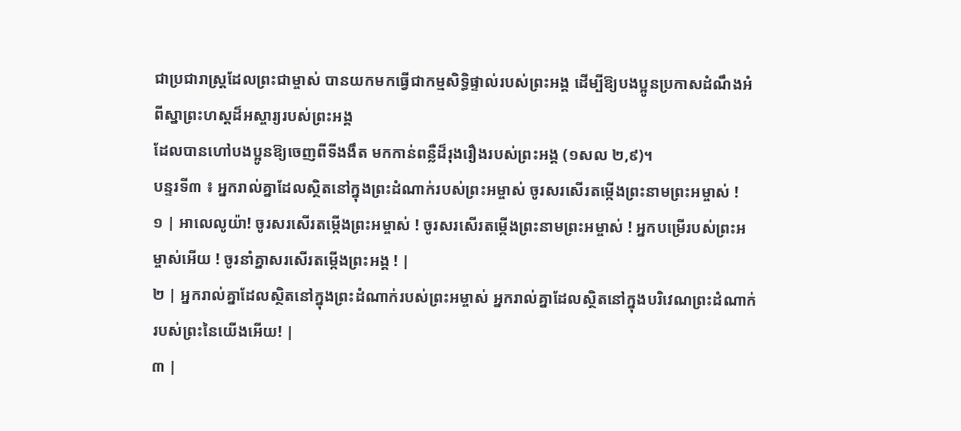ជាប្រជារាស្ត្រដែលព្រះជាម្ចាស់ បានយកមកធ្វើជាកម្មសិទ្ធិផ្ទាល់របស់ព្រះអង្គ ដើម្បីឱ្យបងប្អូនប្រកាសដំណឹងអំពីស្នាព្រះហស្តដ៏អស្ចារ្យរបស់ព្រះអង្គ
ដែលបានហៅបងប្អូនឱ្យចេញពីទីងងឹត មកកាន់ពន្លឺដ៏រុងរឿងរបស់ព្រះអង្គ (១សល ២,៩)។
បន្ទរទី៣ ៖ អ្នករាល់គ្នាដែលស្ថិតនៅក្នុងព្រះដំណាក់របស់ព្រះអម្ចាស់ ចូរសរសើរតម្កើងព្រះនាមព្រះអម្ចាស់ !
១ | អាលេលូយ៉ា! ចូរសរសើរតម្កើងព្រះអម្ចាស់ ! ចូរសរសើរតម្កើងព្រះនាមព្រះអម្ចាស់ ! អ្នកបម្រើរបស់ព្រះអម្ចាស់អើយ ! ចូរនាំគ្នាសរសើរតម្កើងព្រះអង្គ ! |
២ | អ្នករាល់គ្នាដែលស្ថិតនៅក្នុងព្រះដំណាក់របស់ព្រះអម្ចាស់ អ្នករាល់គ្នាដែលស្ថិតនៅក្នុងបរិវេណព្រះដំណាក់របស់ព្រះនៃយើងអើយ! |
៣ |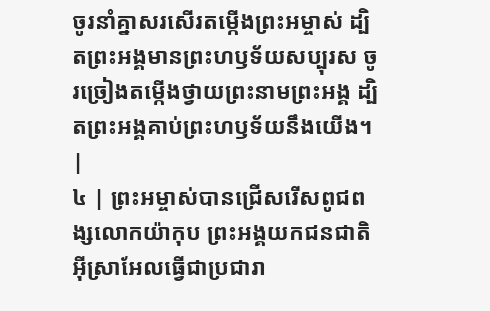ចូរនាំគ្នាសរសើរតម្កើងព្រះអម្ចាស់ ដ្បិតព្រះអង្គមានព្រះហឫទ័យសប្បុរស ចូរច្រៀងតម្កើងថ្វាយព្រះនាមព្រះអង្គ ដ្បិតព្រះអង្គគាប់ព្រះហឫទ័យនឹងយើង។ |
៤ | ព្រះអម្ចាស់បានជ្រើសរើសពូជពង្សលោកយ៉ាកុប ព្រះអង្គយកជនជាតិអ៊ីស្រាអែលធ្វើជាប្រជារា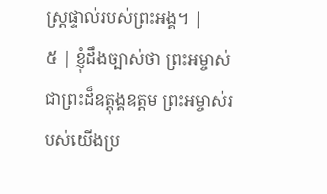ស្ត្រផ្ទាល់របស់ព្រះអង្គ។ |
៥ | ខ្ញុំដឹងច្បាស់ថា ព្រះអម្ចាស់ជាព្រះដ៏ឧត្តុង្គឧត្តម ព្រះអម្ចាស់របស់យើងប្រ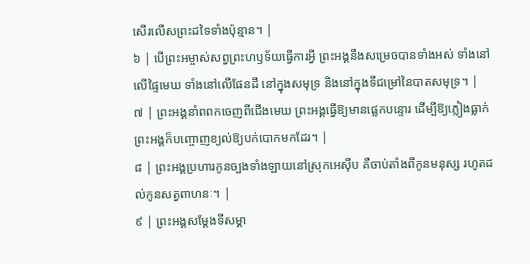សើរលើសព្រះដទៃទាំងប៉ុន្មាន។ |
៦ | បើព្រះអម្ចាស់សព្វព្រះហឫទ័យធ្វើការអ្វី ព្រះអង្គនឹងសម្រេចបានទាំងអស់ ទាំងនៅលើផ្ទៃមេឃ ទាំងនៅលើផែនដី នៅក្នុងសមុទ្រ និងនៅក្នុងទីជម្រៅនៃបាតសមុទ្រ។ |
៧ | ព្រះអង្គនាំពពកចេញពីជើងមេឃ ព្រះអង្គធ្វើឱ្យមានផ្លេកបន្ទោរ ដើម្បីឱ្យភ្លៀងធ្លាក់ ព្រះអង្គក៏បញ្ចោញខ្យល់ឱ្យបក់បោកមកដែរ។ |
៨ | ព្រះអង្គប្រហារកូនច្បងទាំងឡាយនៅស្រុកអេស៊ីប គឺចាប់តាំងពីកូនមនុស្ស រហូតដល់កូនសត្វពាហនៈ។ |
៩ | ព្រះអង្គសម្តែងទីសម្គា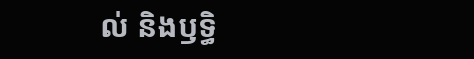ល់ និងឫទ្ធិ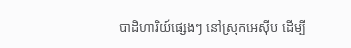បាដិហារិយ៍ផ្សេងៗ នៅស្រុកអេស៊ីប ដើម្បី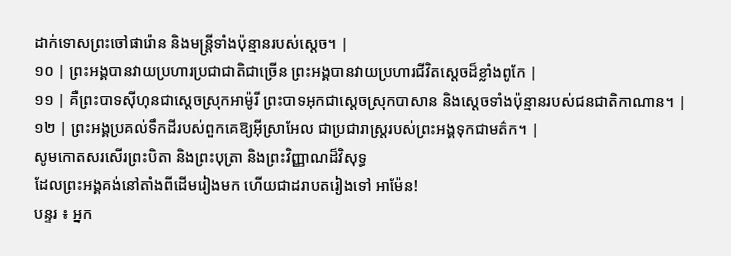ដាក់ទោសព្រះចៅផារ៉ោន និងមន្ត្រីទាំងប៉ុន្មានរបស់ស្តេច។ |
១០ | ព្រះអង្គបានវាយប្រហារប្រជាជាតិជាច្រើន ព្រះអង្គបានវាយប្រហារជីវិតស្តេចដ៏ខ្លាំងពូកែ |
១១ | គឺព្រះបាទស៊ីហុនជាស្តេចស្រុកអាម៉ូរី ព្រះបាទអុកជាស្តេចស្រុកបាសាន និងស្តេចទាំងប៉ុន្មានរបស់ជនជាតិកាណាន។ |
១២ | ព្រះអង្គប្រគល់ទឹកដីរបស់ពួកគេឱ្យអ៊ីស្រាអែល ជាប្រជារាស្ត្ររបស់ព្រះអង្គទុកជាមត៌ក។ |
សូមកោតសរសើរព្រះបិតា និងព្រះបុត្រា និងព្រះវិញ្ញាណដ៏វិសុទ្ធ
ដែលព្រះអង្គគង់នៅតាំងពីដើមរៀងមក ហើយជាដរាបតរៀងទៅ អាម៉ែន!
បន្ទរ ៖ អ្នក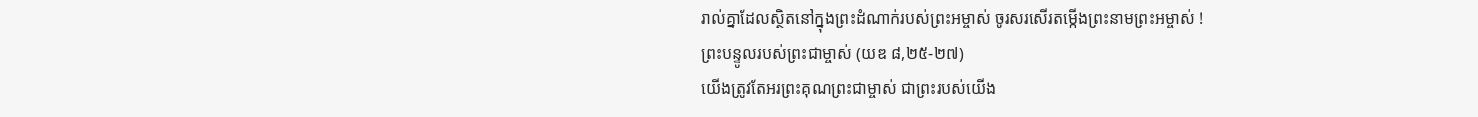រាល់គ្នាដែលស្ថិតនៅក្នុងព្រះដំណាក់របស់ព្រះអម្ចាស់ ចូរសរសើរតម្កើងព្រះនាមព្រះអម្ចាស់ !
ព្រះបន្ទូលរបស់ព្រះជាម្ចាស់ (យឌ ៨,២៥-២៧)
យើងត្រូវតែអរព្រះគុណព្រះជាម្ចាស់ ជាព្រះរបស់យើង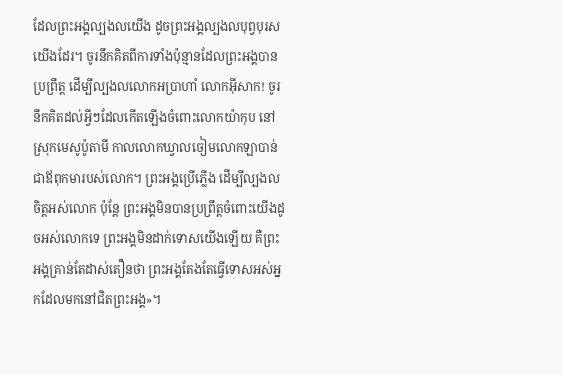ដែលព្រះអង្គល្បងលយើង ដូចព្រះអង្គល្បងលបុព្វបុរសយើងដែរ។ ចូរនឹកគិតពីការទាំងប៉ុន្មានដែលព្រះអង្គបានប្រព្រឹត្ត ដើម្បីល្បងលលោកអប្រាហាំ លោកអ៊ីសាក! ចូរនឹកគិតដល់អ្វីៗដែលកើតឡើងចំពោះលោកយ៉ាកុប នៅស្រុកមេសូប៉ូតាមី កាលលោកឃ្វាលចៀមលោកឡាបាន់ ជាឪពុកមារបស់លោក។ ព្រះអង្គប្រើភ្លើង ដើម្បីល្បងលចិត្តអស់លោក ប៉ុន្តែ ព្រះអង្គមិនបានប្រព្រឹត្តចំពោះយើងដូចអស់លោកទេ ព្រះអង្គមិនដាក់ទោសយើងឡើយ គឺព្រះអង្គគ្រាន់តែដាស់តឿនថា ព្រះអង្គតែងតែធ្វើទោសអស់អ្នកដែលមកនៅជិតព្រះអង្គ»។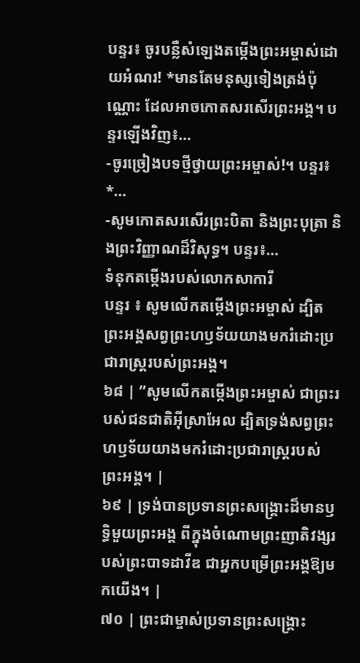បន្ទរ៖ ចូរបន្លឺសំឡេងតម្កើងព្រះអម្ចាស់ដោយអំណរ! *មានតែមនុស្សទៀងត្រង់ប៉ុណ្ណោះ ដែលអាចកោតសរសើរព្រះអង្គ។ បន្ទរឡើងវិញ៖…
-ចូរច្រៀងបទថ្មីថ្វាយព្រះអម្ចាស់!។ បន្ទរ៖ *…
-សូមកោតសរសើរព្រះបិតា និងព្រះបុត្រា និងព្រះវិញ្ញាណដ៏វិសុទ្ធ។ បន្ទរ៖…
ទំនុកតម្កើងរបស់លោកសាការី
បន្ទរ ៖ សូមលើកតម្កើងព្រះអម្ចាស់ ដ្បិតព្រះអង្គសព្វព្រះហឫទ័យយាងមករំដោះប្រជារាស្ដ្ររបស់ព្រះអង្គ។
៦៨ | ”សូមលើកតម្កើងព្រះអម្ចាស់ ជាព្រះរបស់ជនជាតិអ៊ីស្រាអែល ដ្បិតទ្រង់សព្វព្រះហឫទ័យយាងមករំដោះប្រជារាស្ត្ររបស់ព្រះអង្គ។ |
៦៩ | ទ្រង់បានប្រទានព្រះសង្គ្រោះដ៏មានឫទ្ធិមួយព្រះអង្គ ពីក្នុងចំណោមព្រះញាតិវង្សរបស់ព្រះបាទដាវីឌ ជាអ្នកបម្រើព្រះអង្គឱ្យមកយើង។ |
៧០ | ព្រះជាម្ចាស់ប្រទានព្រះសង្គ្រោះ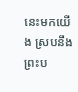នេះមកយើង ស្របនឹងព្រះប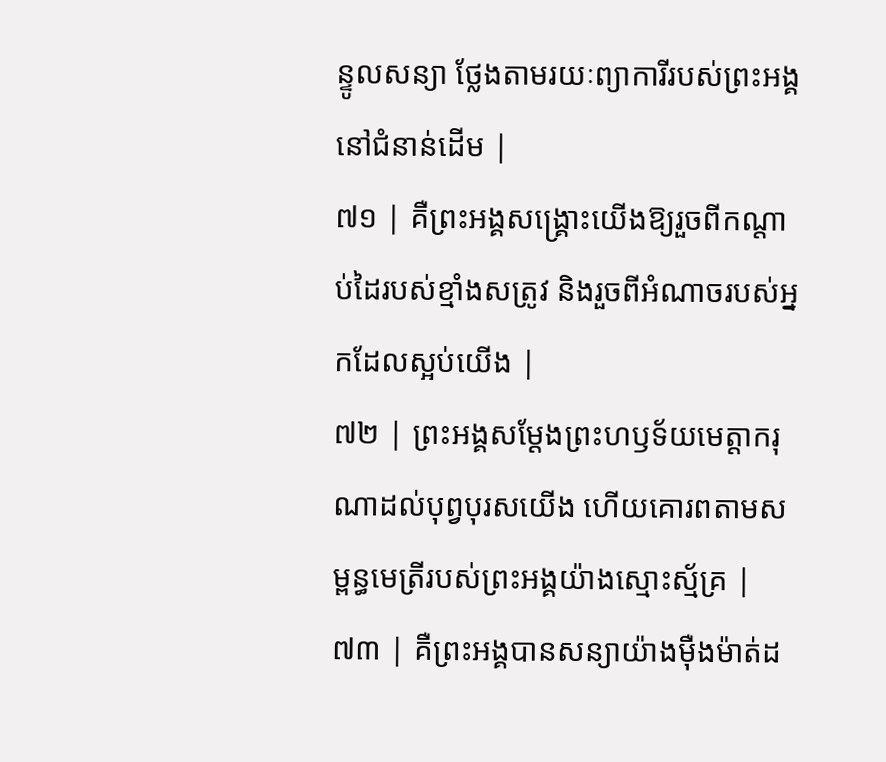ន្ទូលសន្យា ថ្លែងតាមរយៈព្យាការីរបស់ព្រះអង្គនៅជំនាន់ដើម |
៧១ | គឺព្រះអង្គសង្គ្រោះយើងឱ្យរួចពីកណ្តាប់ដៃរបស់ខ្មាំងសត្រូវ និងរួចពីអំណាចរបស់អ្នកដែលស្អប់យើង |
៧២ | ព្រះអង្គសម្ដែងព្រះហឫទ័យមេត្តាករុណាដល់បុព្វបុរសយើង ហើយគោរពតាមសម្ពន្ធមេត្រីរបស់ព្រះអង្គយ៉ាងស្មោះស្ម័គ្រ |
៧៣ | គឺព្រះអង្គបានសន្យាយ៉ាងម៉ឺងម៉ាត់ដ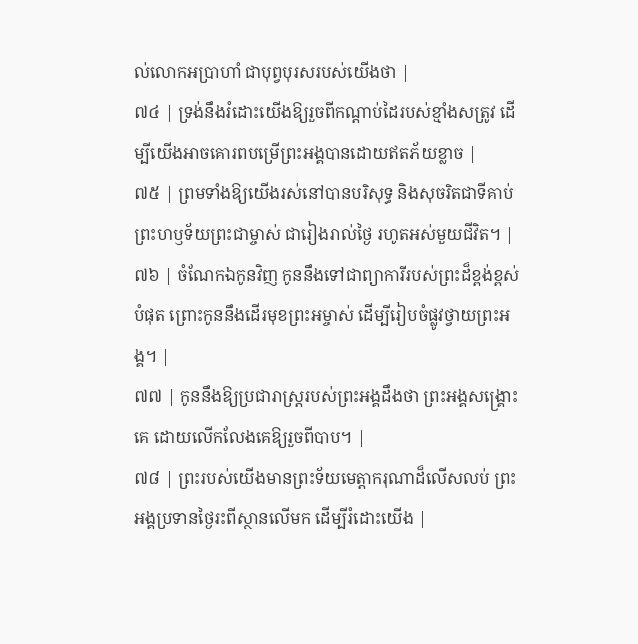ល់លោកអប្រាហាំ ជាបុព្វបុរសរបស់យើងថា |
៧៤ | ទ្រង់នឹងរំដោះយើងឱ្យរួចពីកណ្តាប់ដៃរបស់ខ្មាំងសត្រូវ ដើម្បីយើងអាចគោរពបម្រើព្រះអង្គបានដោយឥតភ័យខ្លាច |
៧៥ | ព្រមទាំងឱ្យយើងរស់នៅបានបរិសុទ្ធ និងសុចរិតជាទីគាប់ព្រះហឫទ័យព្រះជាម្ចាស់ ជារៀងរាល់ថ្ងៃ រហូតអស់មួយជីវិត។ |
៧៦ | ចំណែកឯកូនវិញ កូននឹងទៅជាព្យាការីរបស់ព្រះដ៏ខ្ពង់ខ្ពស់បំផុត ព្រោះកូននឹងដើរមុខព្រះអម្ចាស់ ដើម្បីរៀបចំផ្លូវថ្វាយព្រះអង្គ។ |
៧៧ | កូននឹងឱ្យប្រជារាស្ត្ររបស់ព្រះអង្គដឹងថា ព្រះអង្គសង្គ្រោះគេ ដោយលើកលែងគេឱ្យរួចពីបាប។ |
៧៨ | ព្រះរបស់យើងមានព្រះទ័យមេត្តាករុណាដ៏លើសលប់ ព្រះអង្គប្រទានថ្ងៃរះពីស្ថានលើមក ដើម្បីរំដោះយើង |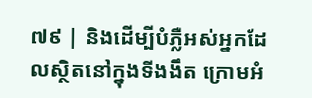៧៩ | និងដើម្បីបំភ្លឺអស់អ្នកដែលស្ថិតនៅក្នុងទីងងឹត ក្រោមអំ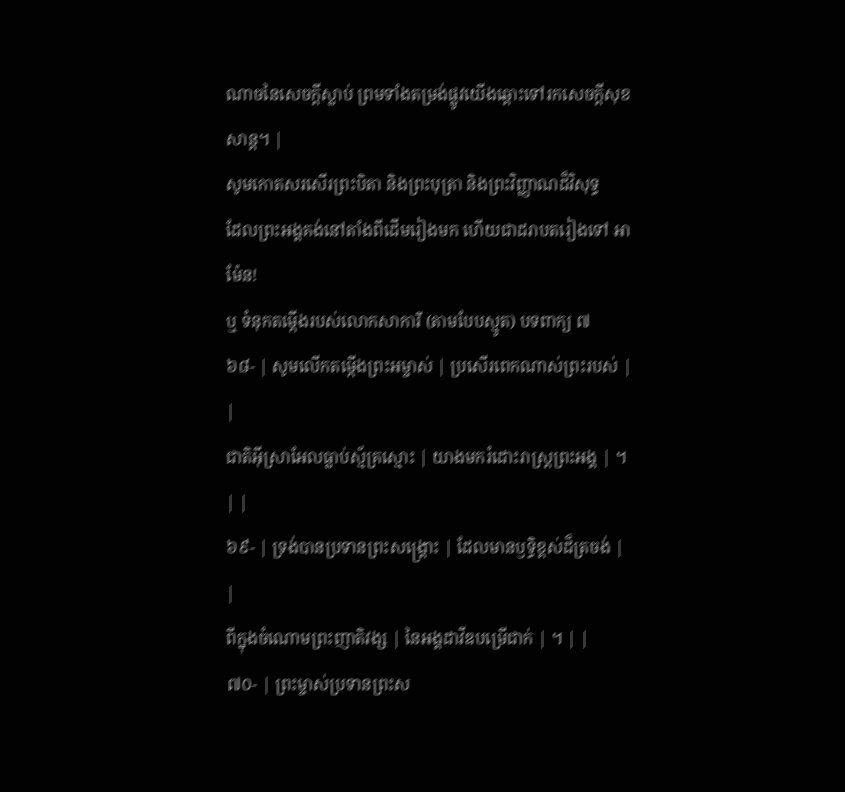ណាចនៃសេចក្តីស្លាប់ ព្រមទាំងតម្រង់ផ្លូវយើងឆ្ពោះទៅរកសេចក្តីសុខសាន្ត។ |
សូមកោតសរសើរព្រះបិតា និងព្រះបុត្រា និងព្រះវិញ្ញាណដ៏វិសុទ្ធ
ដែលព្រះអង្គគង់នៅតាំងពីដើមរៀងមក ហើយជាដរាបតរៀងទៅ អាម៉ែន!
ឬ ទំនុកតម្កើងរបស់លោកសាការី (តាមបែបស្មូត) បទពាក្យ ៧
៦៨- | សូមលើកតម្កើងព្រះអម្ចាស់ | ប្រសើរពេកណាស់ព្រះរបស់ | |
ជាតិអ៊ីស្រាអែលធ្លាប់ស្ម័គ្រស្មោះ | យាងមករំដោះរាស្ត្រព្រះអង្គ | ។ | |
៦៩- | ទ្រង់បានប្រទានព្រះសង្គ្រោះ | ដែលមានឫទ្ធិខ្ពស់ដ៏ត្រចង់ | |
ពីក្នុងចំណោមព្រះញាតិវង្ស | នៃអង្គដាវីឌបម្រើជាក់ | ។ | |
៧០- | ព្រះម្ចាស់ប្រទានព្រះស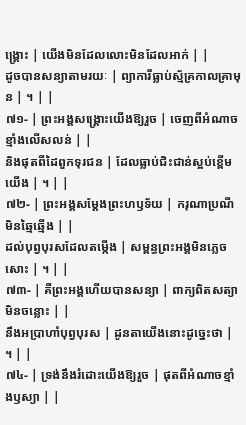ង្គ្រោះ | យើងមិនដែលលោះមិនដែលអាក់ | |
ដូចបានសន្យាតាមរយៈ | ព្យាការីធ្លាប់ស្ម័គ្រកាលគ្រាមុន | ។ | |
៧១- | ព្រះអង្គសង្គ្រោះយើងឱ្យរួច | ចេញពីអំណាចខ្មាំងលើសលន់ | |
និងផុតពីដៃពួកទុរជន | ដែលធ្លាប់ជិះជាន់ស្អប់ខ្ពើមយើង | ។ | |
៧២- | ព្រះអង្គសម្ដែងព្រះហឫទ័យ | ករុណាប្រណីមិនឆ្មៃឆ្មើង | |
ដល់បុព្វបុរសដែលតម្កើង | សម្ពន្ធព្រះអង្គមិនភ្លេចសោះ | ។ | |
៧៣- | គឺព្រះអង្គហើយបានសន្យា | ពាក្យពិតសត្យាមិនចន្លោះ | |
នឹងអប្រាហាំបុព្វបុរស | ដូនតាយើងនោះដូច្នេះថា | ។ | |
៧៤- | ទ្រង់នឹងរំដោះយើងឱ្យរួច | ផុតពីអំណាចខ្មាំងឫស្យា | |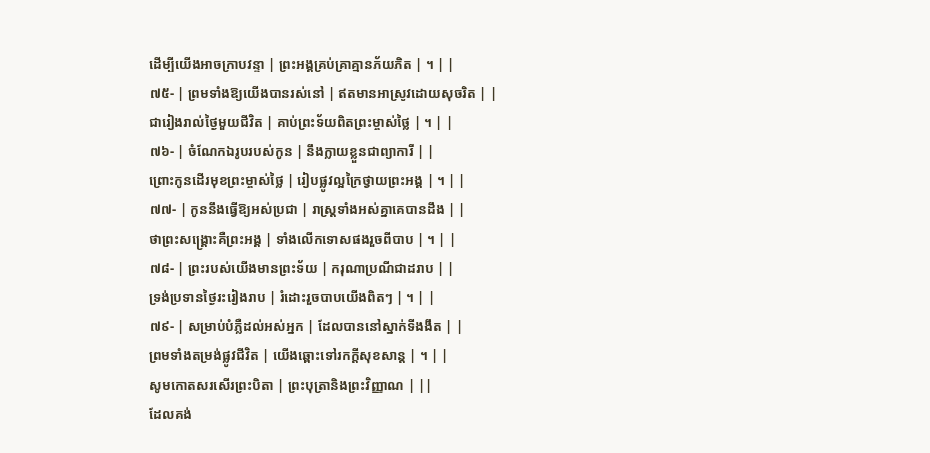ដើម្បីយើងអាចក្រាបវន្ទា | ព្រះអង្គគ្រប់គ្រាគ្មានភ័យភិត | ។ | |
៧៥- | ព្រមទាំងឱ្យយើងបានរស់នៅ | ឥតមានអាស្រូវដោយសុចរិត | |
ជារៀងរាល់ថ្ងៃមួយជីវិត | គាប់ព្រះទ័យពិតព្រះម្ចាស់ថ្លៃ | ។ | |
៧៦- | ចំណែកឯរូបរបស់កូន | នឹងក្លាយខ្លួនជាព្យាការី | |
ព្រោះកូនដើរមុខព្រះម្ចាស់ថ្លៃ | រៀបផ្លូវល្អក្រៃថ្វាយព្រះអង្គ | ។ | |
៧៧- | កូននឹងធ្វើឱ្យអស់ប្រជា | រាស្ត្រទាំងអស់គ្នាគេបានដឹង | |
ថាព្រះសង្គ្រោះគឺព្រះអង្គ | ទាំងលើកទោសផងរួចពីបាប | ។ | |
៧៨- | ព្រះរបស់យើងមានព្រះទ័យ | ករុណាប្រណីជាដរាប | |
ទ្រង់ប្រទានថ្ងៃរះរៀងរាប | រំដោះរួចបាបយើងពិតៗ | ។ | |
៧៩- | សម្រាប់បំភ្លឺដល់អស់អ្នក | ដែលបាននៅស្នាក់ទីងងឹត | |
ព្រមទាំងតម្រង់ផ្លូវជីវិត | យើងឆ្ពោះទៅរកក្តីសុខសាន្ត | ។ | |
សូមកោតសរសើរព្រះបិតា | ព្រះបុត្រានិងព្រះវិញ្ញាណ | ||
ដែលគង់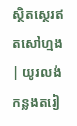ស្ថិតស្ថេរឥតសៅហ្មង | យូរលង់កន្លងតរៀ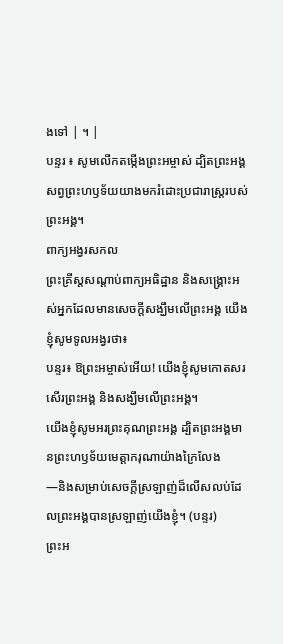ងទៅ | ។ |
បន្ទរ ៖ សូមលើកតម្កើងព្រះអម្ចាស់ ដ្បិតព្រះអង្គសព្វព្រះហឫទ័យយាងមករំដោះប្រជារាស្ដ្ររបស់ព្រះអង្គ។
ពាក្យអង្វរសកល
ព្រះគ្រីស្តសណ្តាប់ពាក្យអធិដ្ឋាន និងសង្រ្គោះអស់អ្នកដែលមានសេចក្តីសង្ឃឹមលើព្រះអង្គ យើងខ្ញុំសូមទូលអង្វរថា៖
បន្ទរ៖ ឱព្រះអម្ចាស់អើយ! យើងខ្ញុំសូមកោតសរសើរព្រះអង្គ និងសង្ឃឹមលើព្រះអង្គ។
យើងខ្ញុំសូមអរព្រះគុណព្រះអង្គ ដ្បិតព្រះអង្គមានព្រះហឫទ័យមេត្តាករុណាយ៉ាងក្រៃលែង
—និងសម្រាប់សេចក្តីស្រឡាញ់ដ៏លើសលប់ដែលព្រះអង្គបានស្រឡាញ់យើងខ្ញុំ។ (បន្ទរ)
ព្រះអ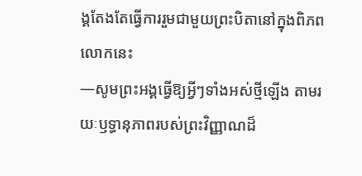ង្គតែងតែធ្វើការរួមជាមួយព្រះបិតានៅក្នុងពិភពលោកនេះ
—សូមព្រះអង្គធ្វើឱ្យអ្វីៗទាំងអស់ថ្មីឡើង តាមរយៈឫទ្ធានុភាពរបស់ព្រះវិញ្ញាណដ៏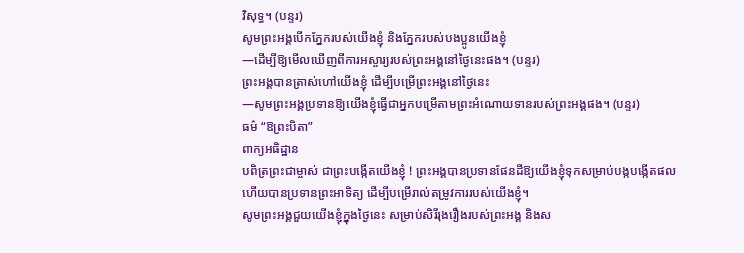វិសុទ្ធ។ (បន្ទរ)
សូមព្រះអង្គបើកភ្នែករបស់យើងខ្ញុំ និងភ្នែករបស់បងប្អូនយើងខ្ញុំ
—ដើម្បីឱ្យមើលឃើញពីការអស្ចារ្យរបស់ព្រះអង្គនៅថ្ងៃនេះផង។ (បន្ទរ)
ព្រះអង្គបានត្រាស់ហៅយើងខ្ញុំ ដើម្បីបម្រើព្រះអង្គនៅថ្ងៃនេះ
—សូមព្រះអង្គប្រទានឱ្យយើងខ្ញុំធ្វើជាអ្នកបម្រើតាមព្រះអំណោយទានរបស់ព្រះអង្គផង។ (បន្ទរ)
ធម៌ “ឱព្រះបិតា”
ពាក្យអធិដ្ឋាន
បពិត្រព្រះជាម្ចាស់ ជាព្រះបង្កើតយើងខ្ញុំ ! ព្រះអង្គបានប្រទានផែនដីឱ្យយើងខ្ញុំទុកសម្រាប់បង្កបង្កើតផល ហើយបានប្រទានព្រះអាទិត្យ ដើម្បីបម្រើរាល់តម្រូវការរបស់យើងខ្ញុំ។
សូមព្រះអង្គជួយយើងខ្ញុំក្នុងថ្ងៃនេះ សម្រាប់សិរីរុងរឿងរបស់ព្រះអង្គ និងស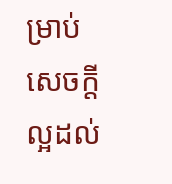ម្រាប់សេចក្តីល្អដល់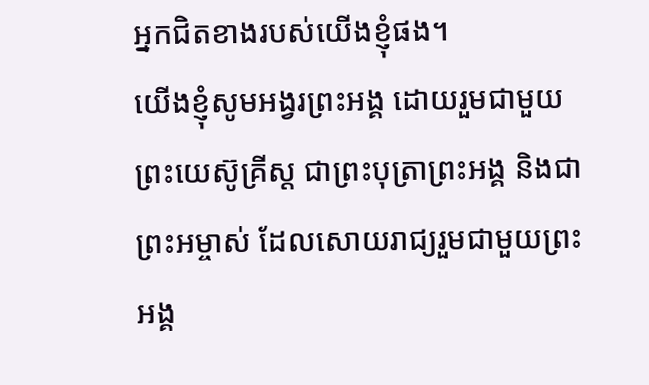អ្នកជិតខាងរបស់យើងខ្ញុំផង។
យើងខ្ញុំសូមអង្វរព្រះអង្គ ដោយរួមជាមួយព្រះយេស៊ូគ្រីស្ត ជាព្រះបុត្រាព្រះអង្គ និងជាព្រះអម្ចាស់ ដែលសោយរាជ្យរួមជាមួយព្រះអង្គ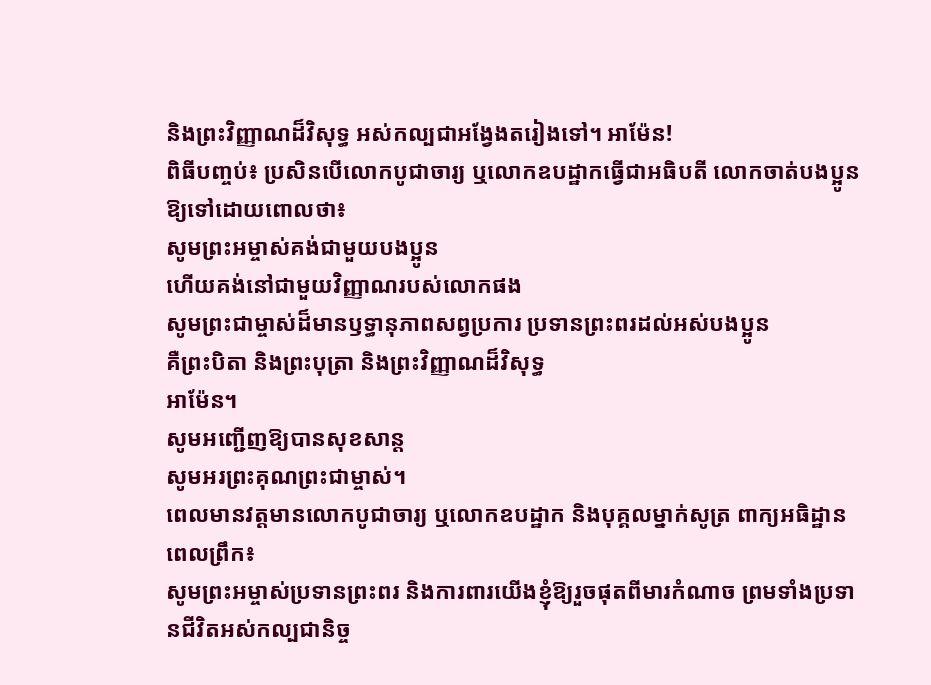និងព្រះវិញ្ញាណដ៏វិសុទ្ធ អស់កល្បជាអង្វែងតរៀងទៅ។ អាម៉ែន!
ពិធីបញ្ចប់៖ ប្រសិនបើលោកបូជាចារ្យ ឬលោកឧបដ្ឋាកធ្វើជាអធិបតី លោកចាត់បងប្អូនឱ្យទៅដោយពោលថា៖
សូមព្រះអម្ចាស់គង់ជាមួយបងប្អូន
ហើយគង់នៅជាមួយវិញ្ញាណរបស់លោកផង
សូមព្រះជាម្ចាស់ដ៏មានឫទ្ធានុភាពសព្វប្រការ ប្រទានព្រះពរដល់អស់បងប្អូន
គឺព្រះបិតា និងព្រះបុត្រា និងព្រះវិញ្ញាណដ៏វិសុទ្ធ
អាម៉ែន។
សូមអញ្ជើញឱ្យបានសុខសាន្ត
សូមអរព្រះគុណព្រះជាម្ចាស់។
ពេលមានវត្តមានលោកបូជាចារ្យ ឬលោកឧបដ្ឋាក និងបុគ្គលម្នាក់សូត្រ ពាក្យអធិដ្ឋានពេលព្រឹក៖
សូមព្រះអម្ចាស់ប្រទានព្រះពរ និងការពារយើងខ្ញុំឱ្យរួចផុតពីមារកំណាច ព្រមទាំងប្រទានជីវិតអស់កល្បជានិច្ច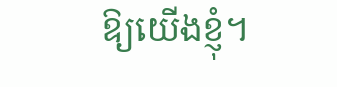ឱ្យយើងខ្ញុំ។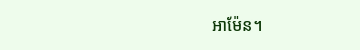អាម៉ែន។